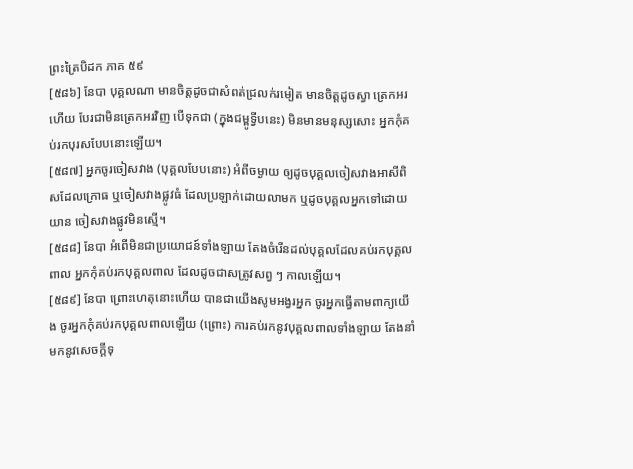ព្រះត្រៃបិដក ភាគ ៥៩
[៥៨៦] នែបា បុគ្គលណា មានចិត្តដូចជាសំពត់ជ្រលក់រមៀត មានចិត្តដូចស្វា ត្រេកអរហើយ បែរជាមិនត្រេកអរវិញ បើទុកជា (ក្នុងជម្ពូទ្វីបនេះ) មិនមានមនុស្សសោះ អ្នកកុំគប់រកបុរសបែបនោះឡើយ។
[៥៨៧] អ្នកចូរចៀសវាង (បុគ្គលបែបនោះ) អំពីចម្ងាយ ឲ្យដូចបុគ្គលចៀសវាងអាសីពិសដែលក្រោធ ឬចៀសវាងផ្លូវធំ ដែលប្រឡាក់ដោយលាមក ឬដូចបុគ្គលអ្នកទៅដោយយាន ចៀសវាងផ្លូវមិនស្មើ។
[៥៨៨] នែបា អំពើមិនជាប្រយោជន៍ទាំងឡាយ តែងចំរើនដល់បុគ្គលដែលគប់រកបុគ្គលពាល អ្នកកុំគប់រកបុគ្គលពាល ដែលដូចជាសត្រូវសព្វ ៗ កាលឡើយ។
[៥៨៩] នែបា ព្រោះហេតុនោះហើយ បានជាយើងសូមអង្វរអ្នក ចូរអ្នកធ្វើតាមពាក្យយើង ចូរអ្នកកុំគប់រកបុគ្គលពាលឡើយ (ព្រោះ) ការគប់រកនូវបុគ្គលពាលទាំងឡាយ តែងនាំមកនូវសេចក្តីទុ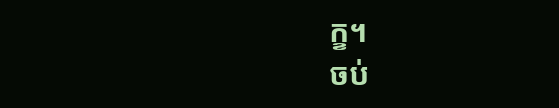ក្ខ។
ចប់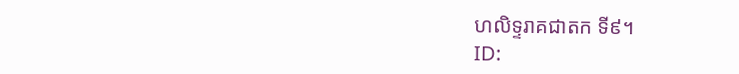ហលិទ្ទរាគជាតក ទី៩។
ID: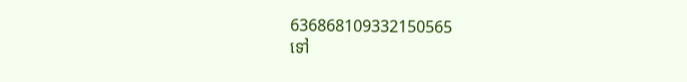636868109332150565
ទៅ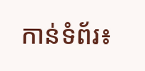កាន់ទំព័រ៖